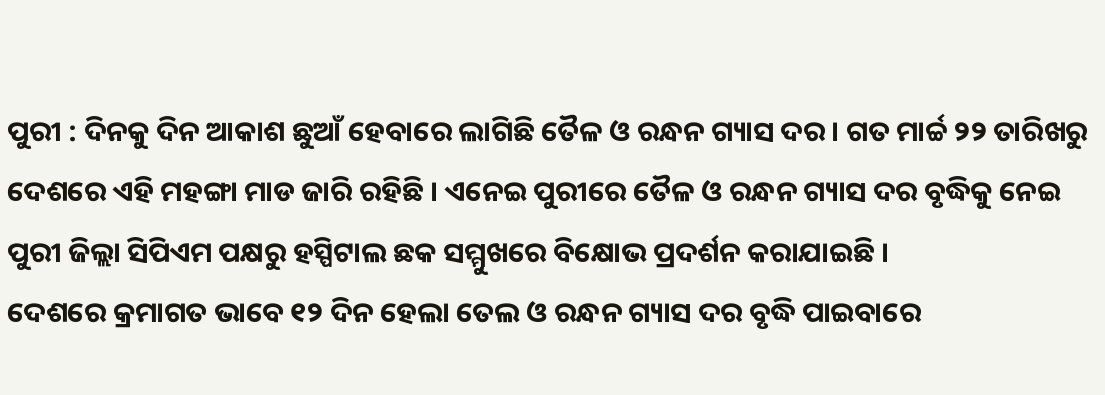ପୁରୀ : ଦିନକୁ ଦିନ ଆକାଶ ଛୁଆଁ ହେବାରେ ଲାଗିଛି ତୈଳ ଓ ରନ୍ଧନ ଗ୍ୟାସ ଦର । ଗତ ମାର୍ଚ୍ଚ ୨୨ ତାରିଖରୁ ଦେଶରେ ଏହି ମହଙ୍ଗା ମାଡ ଜାରି ରହିଛି । ଏନେଇ ପୁରୀରେ ତୈଳ ଓ ରନ୍ଧନ ଗ୍ୟାସ ଦର ବୃଦ୍ଧିକୁ ନେଇ ପୁରୀ ଜିଲ୍ଲା ସିପିଏମ ପକ୍ଷରୁ ହସ୍ପିଟାଲ ଛକ ସମ୍ମୁଖରେ ବିକ୍ଷୋଭ ପ୍ରଦର୍ଶନ କରାଯାଇଛି ।
ଦେଶରେ କ୍ରମାଗତ ଭାବେ ୧୨ ଦିନ ହେଲା ତେଲ ଓ ରନ୍ଧନ ଗ୍ୟାସ ଦର ବୃଦ୍ଧି ପାଇବାରେ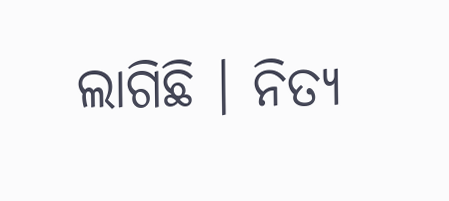ଲାଗିଛି । ନିତ୍ୟ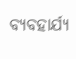ବ୍ୟବହାର୍ଯ୍ୟ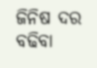ଜିନିଷ ଦର ବଢିବା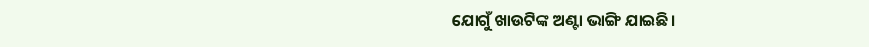ଯୋଗୁଁ ଖାଉଟିଙ୍କ ଅଣ୍ଟା ଭାଙ୍ଗି ଯାଇଛି।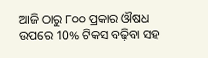ଆଜି ଠାରୁ ୮୦୦ ପ୍ରକାର ଔଷଧ ଉପରେ 10% ଟିକସ ବଢ଼ିବା ସହ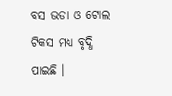ବସ ଭଡା ଓ ଟୋଲ ଟିକସ ମଧ୍ୟ ବୃଦ୍ଧି ପାଇଛି ।